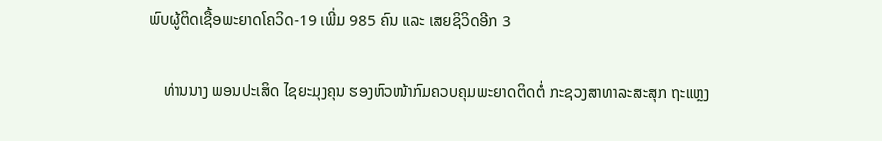ພົບຜູ້ຕິດເຊື້ອພະຍາດໂຄວິດ-19 ເພີ່ມ 985 ຄົນ ແລະ ເສຍຊິວິດອີກ 3

    ທ່ານນາງ ພອນປະເສິດ ໄຊຍະມຸງຄຸນ ຮອງຫົວໜ້າກົມຄວບຄຸມພະຍາດຕິດຕໍ່ ກະຊວງສາທາລະສະສຸກ ຖະແຫຼງ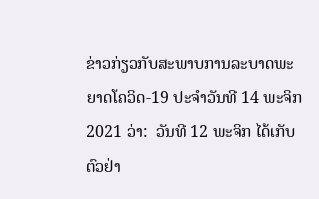ຂ່າວກ່ຽວກັບສະພາບການລະບາດພະຍາດໂຄວິດ-19 ປະຈໍາວັນທີ 14 ພະຈິກ 2021 ວ່າ:  ວັນທີ 12 ພະຈິກ ໄດ້ເກັບຕົວຢ່າ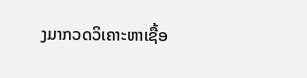ງມາກວດວິເຄາະຫາເຊື້ອ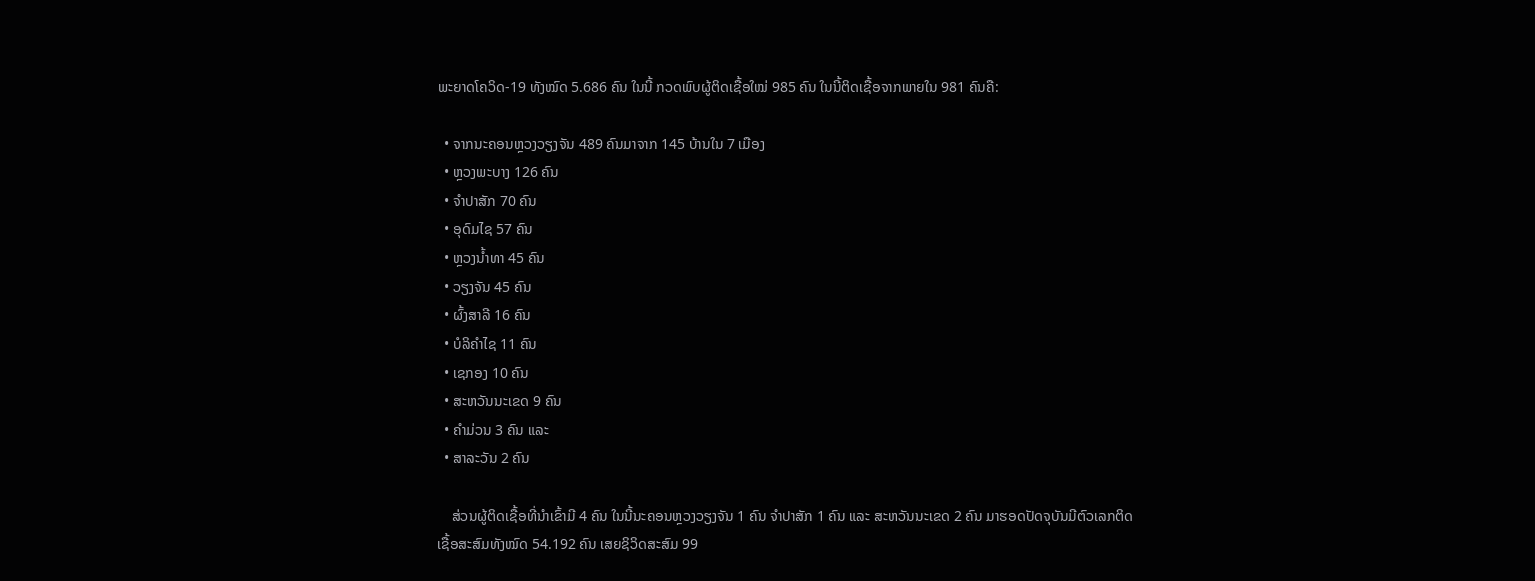ພະຍາດໂຄວິດ-19 ທັງໝົດ 5.686 ຄົນ ໃນນີ້ ກວດພົບຜູ້ຕິດເຊື້ອໃໝ່ 985 ຄົນ ໃນນີ້ຕິດເຊື້ອຈາກພາຍໃນ 981 ຄົນຄື:

  • ຈາກນະຄອນຫຼວງວຽງຈັນ 489 ຄົນມາຈາກ 145 ບ້ານໃນ 7 ເມືອງ
  • ຫຼວງພະບາງ 126 ຄົນ
  • ຈໍາປາສັກ 70 ຄົນ
  • ອຸດົມໄຊ 57 ຄົນ
  • ຫຼວງນໍ້າທາ 45 ຄົນ
  • ວຽງຈັນ 45 ຄົນ
  • ຜົ້ງສາລີ 16 ຄົນ
  • ບໍລິຄໍາໄຊ 11 ຄົນ
  • ເຊກອງ 10 ຄົນ
  • ສະຫວັນນະເຂດ 9 ຄົນ
  • ຄໍາມ່ວນ 3 ຄົນ ແລະ
  • ສາລະວັນ 2 ຄົນ

    ສ່ວນຜູ້ຕິດເຊື້ອທີ່ນໍາເຂົ້າມີ 4 ຄົນ ໃນນີ້ນະຄອນຫຼວງວຽງຈັນ 1 ຄົນ ຈໍາປາສັກ 1 ຄົນ ແລະ ສະຫວັນນະເຂດ 2 ຄົນ ມາຮອດປັດຈຸບັນມີຕົວເລກຕິດເຊື້ອສະສົມທັງໝົດ 54.192 ຄົນ ເສຍຊິວິດສະສົມ 99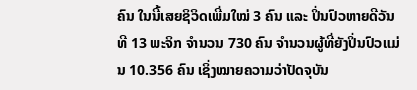ຄົນ ໃນນີ້ເສຍຊິວິດເພີ່ມໃໝ່ 3 ຄົນ ແລະ ປິ່ນປົວຫາຍດີວັນທີ 13 ພະຈິກ ຈໍານວນ 730 ຄົນ ຈໍານວນຜູ້ທີ່ຍັງປິ່ນປົວແມ່ນ 10.356 ຄົນ ເຊິ່ງໝາຍຄວາມວ່າປັດຈຸບັນ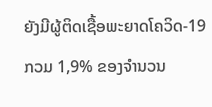ຍັງມີຜູ້ຕິດເຊື້ອພະຍາດໂຄວິດ-19 ກວມ 1,9% ຂອງຈໍານວນ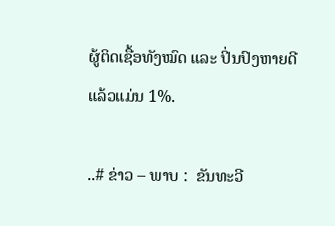ຜູ້ຕິດເຊື້ອທັງໝົດ ແລະ ປິ່ນປົງຫາຍດີແລ້ວແມ່ນ 1%.

..# ຂ່າວ – ພາບ :  ຂັນທະວີ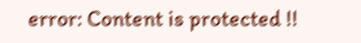error: Content is protected !!